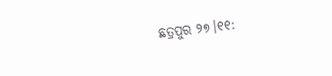ଛତ୍ରପୁର ୨୭।୧୧: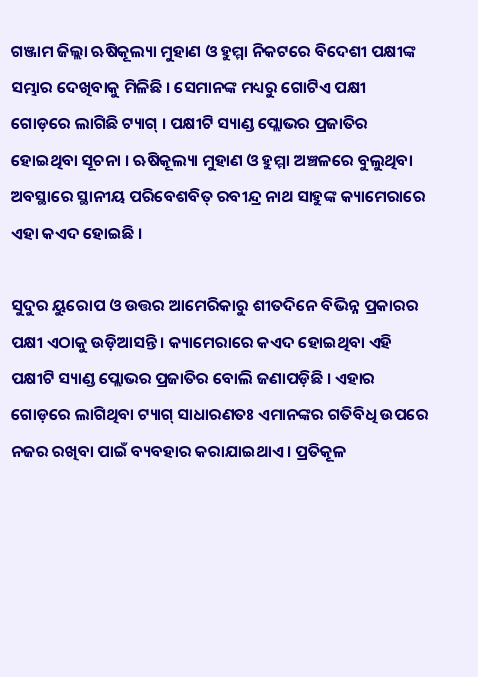ଗଞ୍ଜାମ ଜିଲ୍ଲା ଋଷିକୂଲ୍ୟା ମୁହାଣ ଓ ହୁମ୍ମା ନିକଟରେ ବିଦେଶୀ ପକ୍ଷୀଙ୍କ ସମ୍ଭାର ଦେଖିବାକୁ ମିଳିଛି । ସେମାନଙ୍କ ମଧ୍ୟରୁ ଗୋଟିଏ ପକ୍ଷୀ ଗୋଡ଼ରେ ଲାଗିଛି ଟ୍ୟାଗ୍ । ପକ୍ଷୀଟି ସ୍ୟାଣ୍ଡ ପ୍ଲୋଭର ପ୍ରଜାତିର ହୋଇଥିବା ସୂଚନା । ଋଷିକୂଲ୍ୟା ମୁହାଣ ଓ ହୁମ୍ମା ଅଞ୍ଚଳରେ ବୁଲୁଥିବା ଅବସ୍ଥାରେ ସ୍ଥାନୀୟ ପରିବେଶବିତ୍ ରବୀନ୍ଦ୍ର ନାଥ ସାହୁଙ୍କ କ୍ୟାମେରାରେ ଏହା କଏଦ ହୋଇଛି ।

ସୁଦୁର ୟୁରୋପ ଓ ଉତ୍ତର ଆମେରିକାରୁ ଶୀତଦିନେ ବିଭିନ୍ନ ପ୍ରକାରର ପକ୍ଷୀ ଏଠାକୁ ଉଡ଼ିଆସନ୍ତି । କ୍ୟାମେରାରେ କଏଦ ହୋଇଥିବା ଏହି ପକ୍ଷୀଟି ସ୍ୟାଣ୍ଡ ପ୍ଲୋଭର ପ୍ରଜାତିର ବୋଲି ଜଣାପଡ଼ିଛି । ଏହାର ଗୋଡ଼ରେ ଲାଗିଥିବା ଟ୍ୟାଗ୍ ସାଧାରଣତଃ ଏମାନଙ୍କର ଗତିବିଧି ଉପରେ ନଜର ରଖିବା ପାଇଁ ବ୍ୟବହାର କରାଯାଇଥାଏ । ପ୍ରତିକୂଳ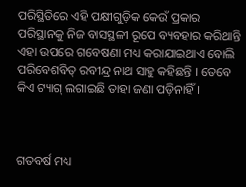ପରିସ୍ଥିତିରେ ଏହି ପକ୍ଷୀଗୁଡ଼ିକ କେଉଁ ପ୍ରକାର ପରିସ୍ଥାନକୁ ନିଜ ବାସସ୍ଥଳୀ ରୂପେ ବ୍ୟବହାର କରିଥାନ୍ତି ଏହା ଉପରେ ଗବେଷଣା ମଧ୍ୟ କରାଯାଇଥାଏ ବୋଲି ପରିବେଶବିତ୍ ରବୀନ୍ଦ୍ର ନାଥ ସାହୁ କହିଛନ୍ତି । ତେବେ କିଏ ଟ୍ୟାଗ୍ ଲଗାଇଛି ତାହା ଜଣା ପଡ଼ିନାହିଁ ।



ଗତବର୍ଷ ମଧ୍ୟ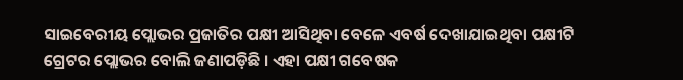ସାଇବେରୀୟ ପ୍ଲୋଭର ପ୍ରଜାତିର ପକ୍ଷୀ ଆସିଥିବା ବେଳେ ଏବର୍ଷ ଦେଖାଯାଇଥିବା ପକ୍ଷୀଟି ଗ୍ରେଟର ପ୍ଲୋଭର ବୋଲି ଜଣାପଡ଼ିଛି । ଏହା ପକ୍ଷୀ ଗବେଷକ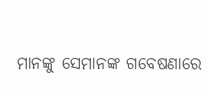ମାନଙ୍କୁ ସେମାନଙ୍କ ଗବେଷଣାରେ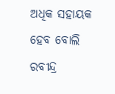ଅଧିକ ସହାୟକ ହେବ ବୋଲି ରବୀନ୍ଦ୍ର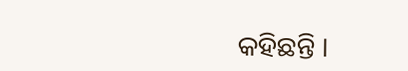କହିଛନ୍ତି ।